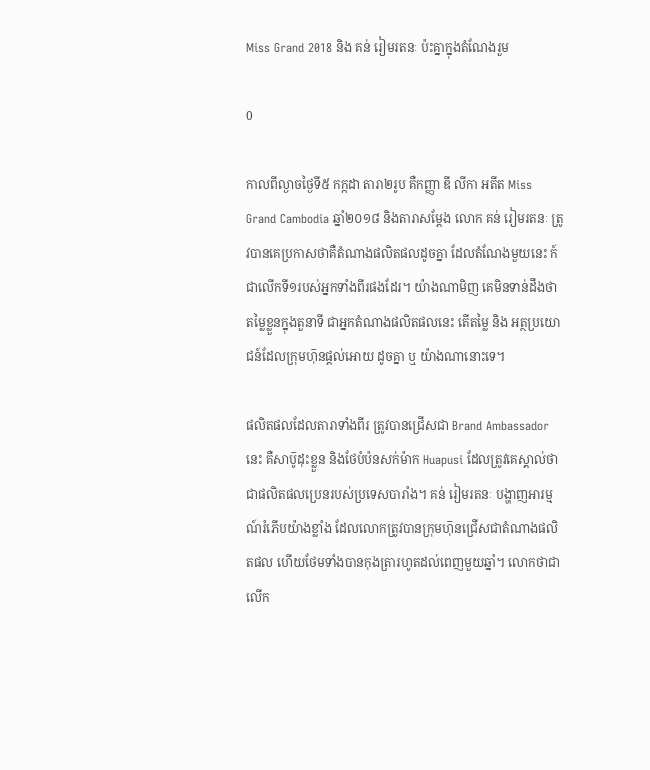Miss Grand 2018 និង គន់ រៀមរតនៈ ប៉ះគ្នាក្នុងតំណែងរួម

0

កាលពីល្ងាចថ្ងៃទី៥ កក្កដា តារា២រូប គឺកញ្ញា ឌី លីកា អតីត Miss Grand Cambodia ឆ្នាំ២០១៨ និងតារាសម្ដែង លោក គន់ រៀមរតនៈ ត្រូវបានគេប្រកាសថាគឺតំណាងផលិតផលដូចគ្នា ដែលតំណែងមួយនេះ ក៍ជាលើកទី១របស់អ្នកទាំងពីរផងដែរ។ យ៉ាងណាមិញ គេមិនទាន់ដឹងថា តម្លៃខ្លួនក្នុងតួនាទី ជាអ្នកតំណាងផលិតផលនេះ តើតម្លៃ និង អត្ថប្រយោជន៍ដែលក្រុមហ៑ុនផ្ដល់អោយ ដូចគ្នា ឬ យ៉ាងណានោះទេ។

ផលិតផលដែលតារាទាំងពីរ ត្រូវបានជ្រើសជា Brand Ambassador នេះ គឺសាប៑ូដុះខ្លួន និងថែបំប៉នសក់ម៉ាក Huapusi ដែលត្រូវគេស្គាល់ថា ជាផលិតផលប្រេនរបស់ប្រទេសបារាំង។ គន់ រៀមរតនៈ បង្ហាញអារម្មណ៍រំភើបយ៉ាងខ្លាំង ដែលលោកត្រូវបានក្រុមហ៑ុនជ្រើសជាតំណាងផលិតផល ហើយថែមទាំងបានកុងត្រារហូតដល់ពេញមួយឆ្នាំ។ លោកថាជាលើក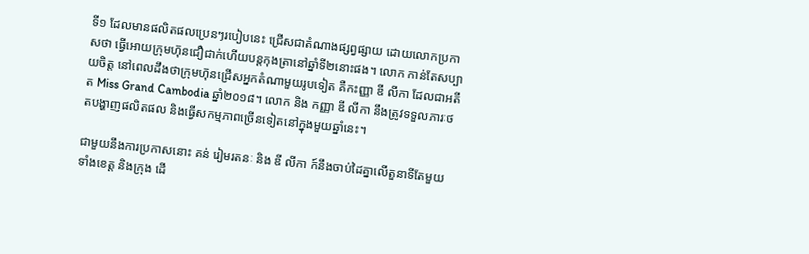ទី១ ដែលមានផលិតផលប្រេនៗរបៀបនេះ ជ្រើសជាតំណាងផ្សព្វផ្សាយ ដោយលោកប្រកាសថា ធ្វើអោយក្រុមហ៑ុនជឿជាក់ហើយបន្តកុងត្រានៅឆ្នាំទី២នោះផង។ លោក កាន់តែសប្បាយចិត្ត នៅពេលដឹងថាក្រុមហ៑ុនជ្រើសអ្នកតំណាមួយរូបទៀត គឺកះញ្ញា ឌី លីកា ដែលជាអតីត Miss Grand Cambodia ឆ្នាំ២០១៨។ លោក និង កញ្ញា ឌី លីកា នឹងត្រូវទទួលភារៈថតបង្ហាញផលិតផល និងធ្វើសកម្មភាពច្រើនទៀតនៅក្នុងមួយឆ្នាំនេះ។

ជាមួយនឹងការប្រកាសនោះ គន់ រៀមរតនៈ និង ឌី លីកា ក៍នឹងចាប់ដៃគ្នាលើតួនាទីតែមួយ ទាំងខេត្ត និងក្រុង ដើ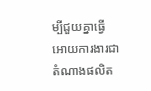ម្បីជួយគ្នាធ្វើអោយការងារជាតំណាងផលិត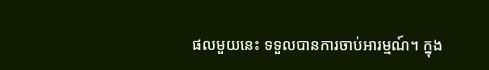ផលមួយនេះ ទទួលបានការចាប់អារម្មណ៍។ ក្នុង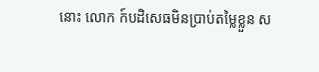នោះ លោក ក៍បដិសេធមិនប្រាប់តម្លៃខ្លួន ស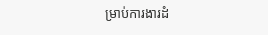ម្រាប់ការងារដំ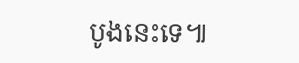បូងនេះទេ៕